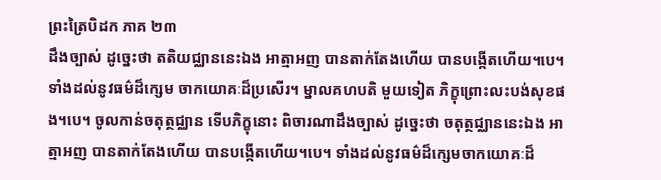ព្រះត្រៃបិដក ភាគ ២៣
ដឹងច្បាស់ ដូច្នេះថា តតិយជ្ឈាននេះឯង អាត្មាអញ បានតាក់តែងហើយ បានបង្កើតហើយ។បេ។ ទាំងដល់នូវធម៌ដ៏ក្សេម ចាកយោគៈដ៏ប្រសើរ។ ម្នាលគហបតិ មួយទៀត ភិក្ខុព្រោះលះបង់សុខផង។បេ។ ចូលកាន់ចតុត្ថជ្ឈាន ទើបភិក្ខុនោះ ពិចារណាដឹងច្បាស់ ដូច្នេះថា ចតុត្ថជ្ឈាននេះឯង អាត្មាអញ បានតាក់តែងហើយ បានបង្កើតហើយ។បេ។ ទាំងដល់នូវធម៌ដ៏ក្សេមចាកយោគៈដ៏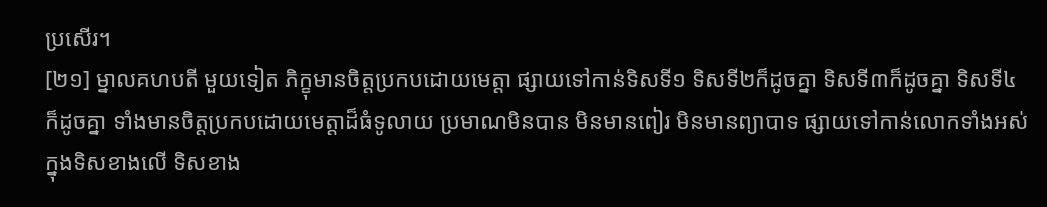ប្រសើរ។
[២១] ម្នាលគហបតី មួយទៀត ភិក្ខុមានចិត្តប្រកបដោយមេត្តា ផ្សាយទៅកាន់ទិសទី១ ទិសទី២ក៏ដូចគ្នា ទិសទី៣ក៏ដូចគ្នា ទិសទី៤ ក៏ដូចគ្នា ទាំងមានចិត្តប្រកបដោយមេត្តាដ៏ធំទូលាយ ប្រមាណមិនបាន មិនមានពៀរ មិនមានព្យាបាទ ផ្សាយទៅកាន់លោកទាំងអស់ ក្នុងទិសខាងលើ ទិសខាង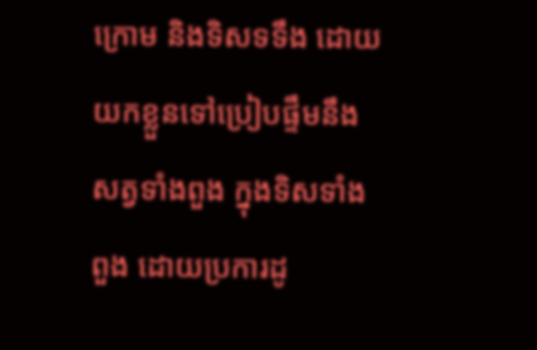ក្រោម និងទិសទទឹង ដោយយកខ្លួនទៅប្រៀបផ្ទឹមនឹងសត្វទាំងពួង ក្នុងទិសទាំងពួង ដោយប្រការដូ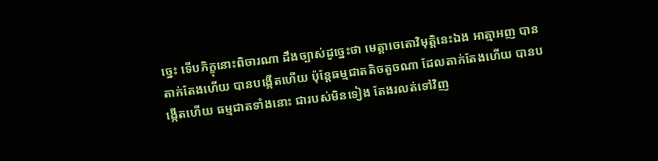ច្នេះ ទើបភិក្ខុនោះពិចារណា ដឹងច្បាស់ដូច្នេះថា មេត្តាចេតោវិមុត្តិនេះឯង អាត្មាអញ បានតាក់តែងហើយ បានបង្កើតហើយ ប៉ុន្តែធម្មជាតតិចតួចណា ដែលតាក់តែងហើយ បានបង្កើតហើយ ធម្មជាតទាំងនោះ ជារបស់មិនទៀង តែងរលត់ទៅវិញ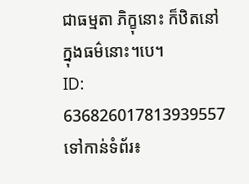ជាធម្មតា ភិក្ខុនោះ ក៏ឋិតនៅក្នុងធម៌នោះ។បេ។
ID: 636826017813939557
ទៅកាន់ទំព័រ៖